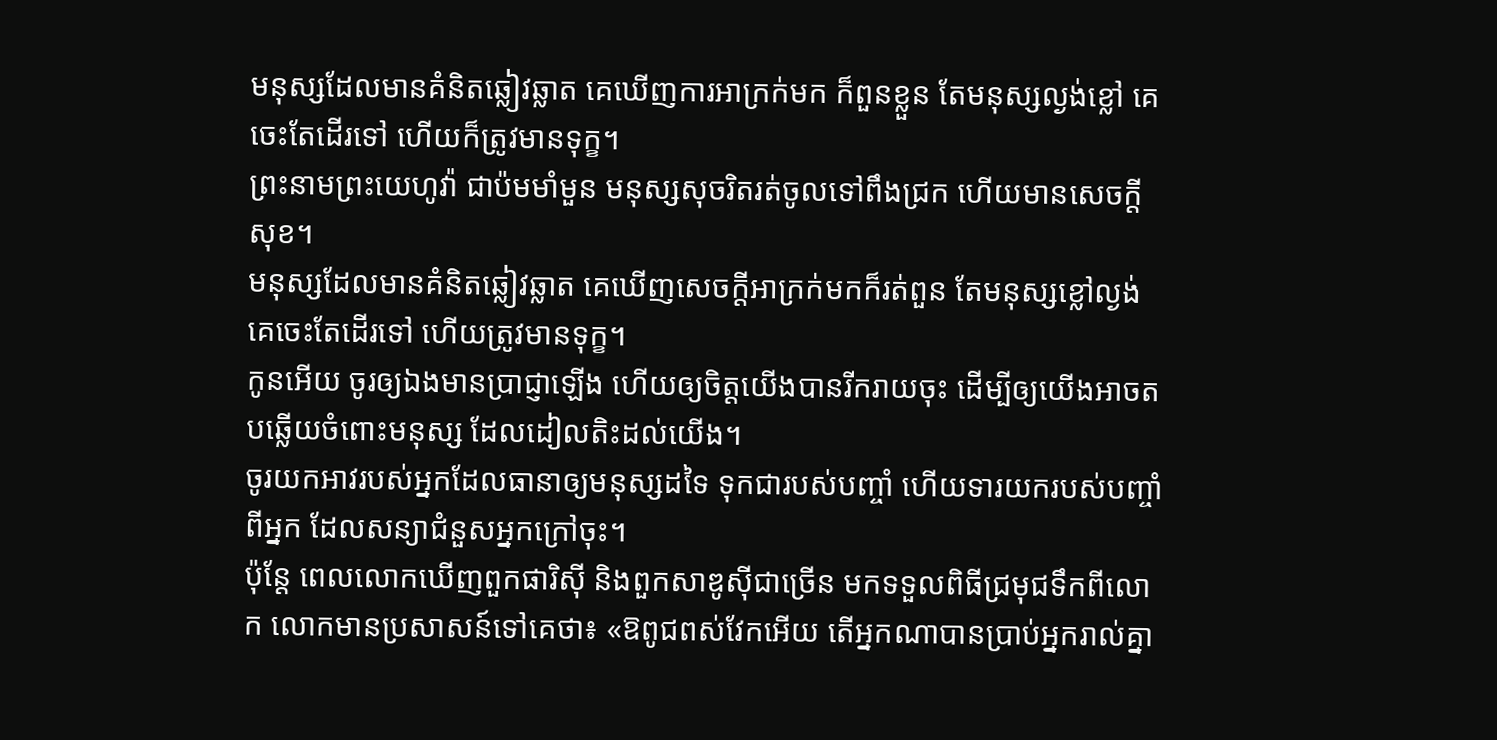មនុស្សដែលមានគំនិតឆ្លៀវឆ្លាត គេឃើញការអាក្រក់មក ក៏ពួនខ្លួន តែមនុស្សល្ងង់ខ្លៅ គេចេះតែដើរទៅ ហើយក៏ត្រូវមានទុក្ខ។
ព្រះនាមព្រះយេហូវ៉ា ជាប៉មមាំមួន មនុស្សសុចរិតរត់ចូលទៅពឹងជ្រក ហើយមានសេចក្ដីសុខ។
មនុស្សដែលមានគំនិតឆ្លៀវឆ្លាត គេឃើញសេចក្ដីអាក្រក់មកក៏រត់ពួន តែមនុស្សខ្លៅល្ងង់គេចេះតែដើរទៅ ហើយត្រូវមានទុក្ខ។
កូនអើយ ចូរឲ្យឯងមានប្រាជ្ញាឡើង ហើយឲ្យចិត្តយើងបានរីករាយចុះ ដើម្បីឲ្យយើងអាចតបឆ្លើយចំពោះមនុស្ស ដែលដៀលតិះដល់យើង។
ចូរយកអាវរបស់អ្នកដែលធានាឲ្យមនុស្សដទៃ ទុកជារបស់បញ្ចាំ ហើយទារយករបស់បញ្ចាំពីអ្នក ដែលសន្យាជំនួសអ្នកក្រៅចុះ។
ប៉ុន្តែ ពេលលោកឃើញពួកផារិស៊ី និងពួកសាឌូស៊ីជាច្រើន មកទទួលពិធីជ្រមុជទឹកពីលោក លោកមានប្រសាសន៍ទៅគេថា៖ «ឱពូជពស់វែកអើយ តើអ្នកណាបានប្រាប់អ្នករាល់គ្នា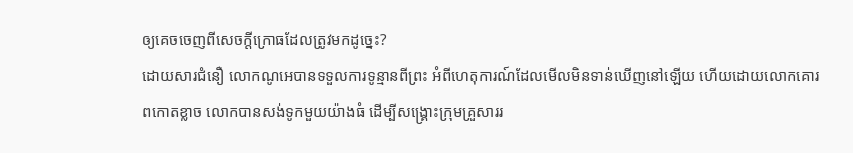ឲ្យគេចចេញពីសេចក្តីក្រោធដែលត្រូវមកដូច្នេះ?
ដោយសារជំនឿ លោកណូអេបានទទួលការទូន្មានពីព្រះ អំពីហេតុការណ៍ដែលមើលមិនទាន់ឃើញនៅឡើយ ហើយដោយលោកគោរពកោតខ្លាច លោកបានសង់ទូកមួយយ៉ាងធំ ដើម្បីសង្គ្រោះក្រុមគ្រួសាររ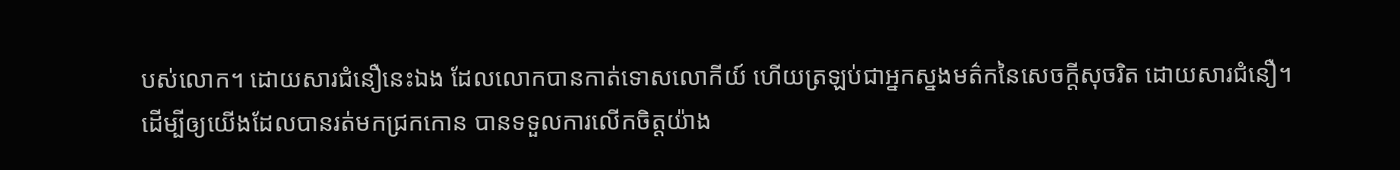បស់លោក។ ដោយសារជំនឿនេះឯង ដែលលោកបានកាត់ទោសលោកីយ៍ ហើយត្រឡប់ជាអ្នកស្នងមត៌កនៃសេចក្ដីសុចរិត ដោយសារជំនឿ។
ដើម្បីឲ្យយើងដែលបានរត់មកជ្រកកោន បានទទួលការលើកចិត្តយ៉ាង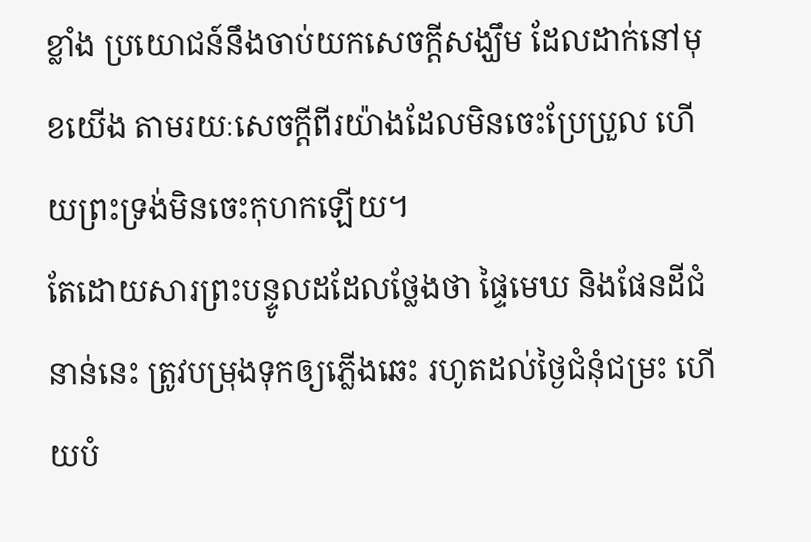ខ្លាំង ប្រយោជន៍នឹងចាប់យកសេចក្តីសង្ឃឹម ដែលដាក់នៅមុខយើង តាមរយៈសេចក្ដីពីរយ៉ាងដែលមិនចេះប្រែប្រួល ហើយព្រះទ្រង់មិនចេះកុហកឡើយ។
តែដោយសារព្រះបន្ទូលដដែលថ្លែងថា ផ្ទៃមេឃ និងផែនដីជំនាន់នេះ ត្រូវបម្រុងទុកឲ្យភ្លើងឆេះ រហូតដល់ថ្ងៃជំនុំជម្រះ ហើយបំ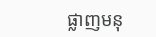ផ្លាញមនុ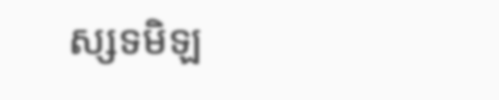ស្សទមិឡ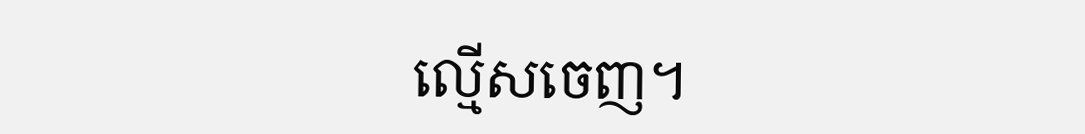ល្មើសចេញ។